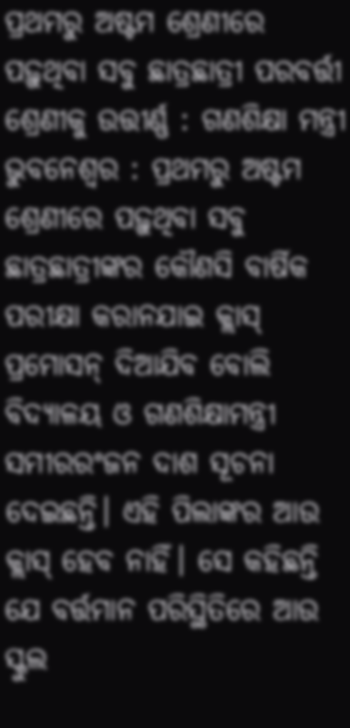ପ୍ରଥମରୁ ଅଷ୍ଟମ ଶ୍ରେଣୀରେ ପଢ଼ୁଥିବା ସବୁ ଛାତ୍ରଛାତ୍ରୀ ପରବର୍ତ୍ତୀ ଶ୍ରେଣୀକୁ ଉତ୍ତୀର୍ଣ୍ଣ : ଗଣଶିକ୍ଷା ମନ୍ତ୍ରୀ
ଭୁବନେଶ୍ୱର : ପ୍ରଥମରୁ ଅଷ୍ଟମ ଶ୍ରେଣୀରେ ପଢ଼ୁଥିବା ସବୁ ଛାତ୍ରଛାତ୍ରୀଙ୍କର କୌଣସି ବାର୍ଷିକ ପରୀକ୍ଷା କରାନଯାଇ କ୍ଲାସ୍ ପ୍ରମୋସନ୍ ଦିଆଯିବ ବୋଲି ବିଦ୍ୟାଳୟ ଓ ଗଣଶିକ୍ଷାମନ୍ତ୍ରୀ ସମୀରରଂଜନ ଦାଶ ସୂଚନା ଦେଇଛନ୍ତି। ଏହି ପିଲାଙ୍କର ଆଉ କ୍ଲାସ୍ ହେବ ନାହିଁ। ସେ କହିଛନ୍ତି ଯେ ବର୍ତ୍ତମାନ ପରିସ୍ଥିତିରେ ଆଉ ସ୍କୁଲ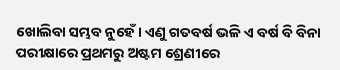ଖୋଲିବା ସମ୍ଭବ ନୁହେଁ। ଏଣୁ ଗତବର୍ଷ ଭଳି ଏ ବର୍ଷ ବି ବିନା ପରୀକ୍ଷାରେ ପ୍ରଥମରୁ ଅଷ୍ଟମ ଶ୍ରେଣୀରେ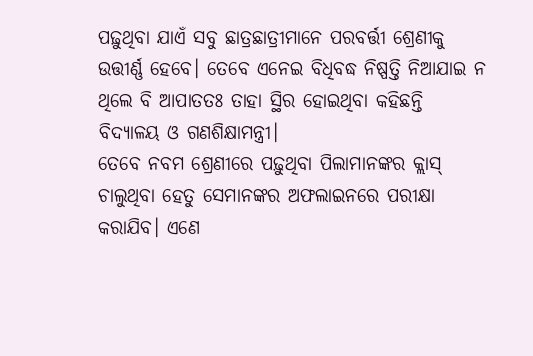ପଢ଼ୁଥିବା ଯାଏଁ ସବୁ ଛାତ୍ରଛାତ୍ରୀମାନେ ପରବର୍ତ୍ତୀ ଶ୍ରେଣୀକୁ ଉତ୍ତୀର୍ଣ୍ଣ ହେବେ। ତେବେ ଏନେଇ ବିଧିବଦ୍ଧ ନିଷ୍ପତ୍ତି ନିଆଯାଇ ନ ଥିଲେ ବି ଆପାତତଃ ତାହା ସ୍ଥିର ହୋଇଥିବା କହିଛନ୍ତି ବିଦ୍ୟାଳୟ ଓ ଗଣଶିକ୍ଷାମନ୍ତ୍ରୀ।
ତେବେ ନବମ ଶ୍ରେଣୀରେ ପଢ଼ୁଥିବା ପିଲାମାନଙ୍କର କ୍ଲାସ୍ ଚାଲୁଥିବା ହେତୁ ସେମାନଙ୍କର ଅଫଲାଇନରେ ପରୀକ୍ଷା କରାଯିବ। ଏଣେ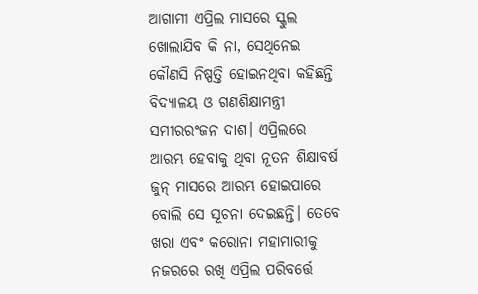ଆଗାମୀ ଏପ୍ରିଲ ମାସରେ ସ୍କୁଲ ଖୋଲାଯିବ କି ନା, ସେଥିନେଇ କୌଣସି ନିଷ୍ପତ୍ତି ହୋଇନଥିବା କହିଛନ୍ତି ବିଦ୍ୟାଳୟ ଓ ଗଣଶିକ୍ଷାମନ୍ତ୍ରୀ ସମୀରରଂଜନ ଦାଶ। ଏପ୍ରିଲରେ ଆରମ୍ଭ ହେବାକୁ ଥିବା ନୂତନ ଶିକ୍ଷାବର୍ଷ ଜୁନ୍ ମାସରେ ଆରମ୍ଭ ହୋଇପାରେ ବୋଲି ସେ ସୂଚନା ଦେଇଛନ୍ତି। ତେବେ ଖରା ଏବଂ କରୋନା ମହାମାରୀକୁ ନଜରରେ ରଖି ଏପ୍ରିଲ ପରିବର୍ତ୍ତେ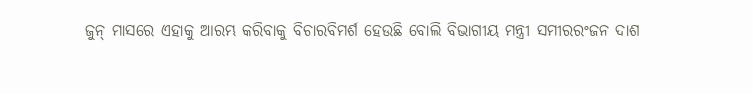ଜୁନ୍ ମାସରେ ଏହାକୁ ଆରମ୍ଭ କରିବାକୁ ବିଚାରବିମର୍ଶ ହେଉଛି ବୋଲି ବିଭାଗୀୟ ମନ୍ତ୍ରୀ ସମୀରରଂଜନ ଦାଶ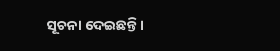ସୂଚନା ଦେଇଛନ୍ତି ।